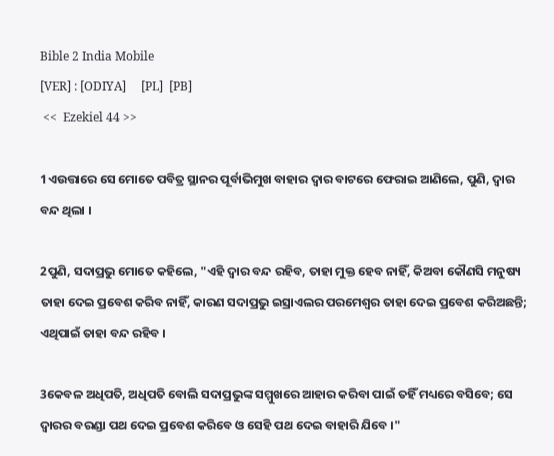Bible 2 India Mobile
[VER] : [ODIYA]     [PL]  [PB]
 <<  Ezekiel 44 >>

1ଏଉତ୍ତାରେ ସେ ମୋତେ ପବିତ୍ର ସ୍ଥାନର ପୂର୍ବାଭିମୁଖ ବାହାର ଦ୍ୱାର ବାଟରେ ଫେରାଇ ଆଣିଲେ, ପୁଣି, ଦ୍ୱାର ବନ୍ଦ ଥିଲା ।

2ପୁଣି, ସଦାପ୍ରଭୁ ମୋତେ କହିଲେ, "ଏହି ଦ୍ୱାର ବନ୍ଦ ରହିବ, ତାହା ମୁକ୍ତ ହେବ ନାହିଁ, କିଅବା କୌଣସି ମନୁଷ୍ୟ ତାହା ଦେଇ ପ୍ରବେଶ କରିବ ନାହିଁ, କାରଣ ସଦାପ୍ରଭୁ ଇସ୍ରାଏଲର ପରମେଶ୍ୱର ତାହା ଦେଇ ପ୍ରବେଶ କରିଅଛନ୍ତି; ଏଥିପାଇଁ ତାହା ବନ୍ଦ ରହିବ ।

3କେବଳ ଅଧିପତି, ଅଧିପତି ବୋଲି ସଦାପ୍ରଭୁଙ୍କ ସମ୍ମୁଖରେ ଆହାର କରିବା ପାଇଁ ତହିଁ ମଧ୍ୟରେ ବସିବେ; ସେ ଦ୍ୱାରର ବରଣ୍ଡା ପଥ ଦେଇ ପ୍ରବେଶ କରିବେ ଓ ସେହି ପଥ ଦେଇ ବାହାରି ଯିବେ ।"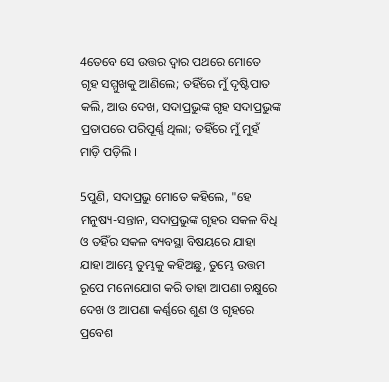4ତେବେ ସେ ଉତ୍ତର ଦ୍ୱାର ପଥରେ ମୋତେ ଗୃହ ସମ୍ମୁଖକୁ ଆଣିଲେ; ତହିଁରେ ମୁଁ ଦୃଷ୍ଟିପାତ କଲି, ଆଉ ଦେଖ, ସଦାପ୍ରଭୁଙ୍କ ଗୃହ ସଦାପ୍ରଭୁଙ୍କ ପ୍ରତାପରେ ପରିପୂର୍ଣ୍ଣ ଥିଲା; ତହିଁରେ ମୁଁ ମୁହଁ ମାଡ଼ି ପଡ଼ିଲି ।

5ପୁଣି, ସଦାପ୍ରଭୁ ମୋତେ କହିଲେ, "ହେ ମନୁଷ୍ୟ-ସନ୍ତାନ, ସଦାପ୍ରଭୁଙ୍କ ଗୃହର ସକଳ ବିଧି ଓ ତହିଁର ସକଳ ବ୍ୟବସ୍ଥା ବିଷୟରେ ଯାହା ଯାହା ଆମ୍ଭେ ତୁମ୍ଭକୁ କହିଅଛୁ, ତୁମ୍ଭେ ଉତ୍ତମ ରୂପେ ମନୋଯୋଗ କରି ତାହା ଆପଣା ଚକ୍ଷୁରେ ଦେଖ ଓ ଆପଣା କର୍ଣ୍ଣରେ ଶୁଣ ଓ ଗୃହରେ ପ୍ରବେଶ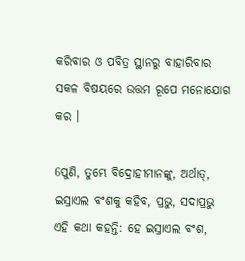କରିବାର ଓ ପବିତ୍ର ସ୍ଥାନରୁ ବାହାରିବାର ସକଳ ବିଷୟରେ ଉତ୍ତମ ରୂପେ ମନୋଯୋଗ କର ।

6ପୁଣି, ତୁମ୍ଭେ ବିଦ୍ରୋହୀମାନଙ୍କୁ, ଅର୍ଥାତ୍‍, ଇସ୍ରାଏଲ ବଂଶକୁ କହିବ, ପ୍ରଭୁ, ସଦାପ୍ରଭୁ ଏହି କଥା କହନ୍ତି: ହେ ଇସ୍ରାଏଲ ବଂଶ,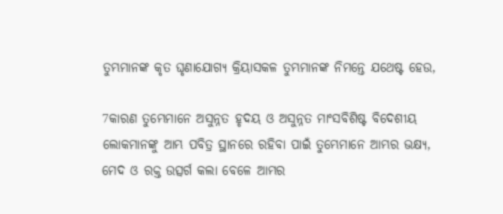ତୁମ୍ଭମାନଙ୍କ କୃତ ଘୃଣାଯୋଗ୍ୟ କ୍ରିୟାସକଳ ତୁମ୍ଭମାନଙ୍କ ନିମନ୍ତେ ଯଥେଷ୍ଟ ହେଉ,

7କାରଣ ତୁମ୍ଭେମାନେ ଅସୁନ୍ନତ ହୃଦୟ ଓ ଅସୁନ୍ନତ ମାଂସବିଶିଷ୍ଟ ବିଦେଶୀୟ ଲୋକମାନଙ୍କୁ ଆମ୍ଭ ପବିତ୍ର ସ୍ଥାନରେ ରହିବା ପାଇଁ ତୁମ୍ଭେମାନେ ଆମ୍ଭର ଭକ୍ଷ୍ୟ, ମେଦ ଓ ରକ୍ତ ଉତ୍ସର୍ଗ କଲା ବେଳେ ଆମ୍ଭର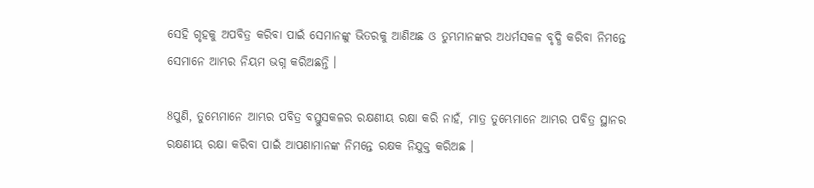ସେହି ଗୃହକୁ ଅପବିତ୍ର କରିବା ପାଇଁ ସେମାନଙ୍କୁ ଭିତରକୁ ଆଣିଅଛ ଓ ତୁମ୍ଭମାନଙ୍କର ଅଧର୍ମସକଳ ବୃଦ୍ଧି କରିବା ନିମନ୍ତେ ସେମାନେ ଆମ୍ଭର ନିୟମ ଭଗ୍ନ କରିଅଛନ୍ତି ।

8ପୁଣି, ତୁମ୍ଭେମାନେ ଆମ୍ଭର ପବିତ୍ର ବସ୍ତୁସକଳର ରକ୍ଷଣୀୟ ରକ୍ଷା କରି ନାହଁ, ମାତ୍ର ତୁମ୍ଭେମାନେ ଆମ୍ଭର ପବିତ୍ର ସ୍ଥାନର ରକ୍ଷଣୀୟ ରକ୍ଷା କରିବା ପାଇଁ ଆପଣାମାନଙ୍କ ନିମନ୍ତେ ରକ୍ଷକ ନିଯୁକ୍ତ କରିଅଛ ।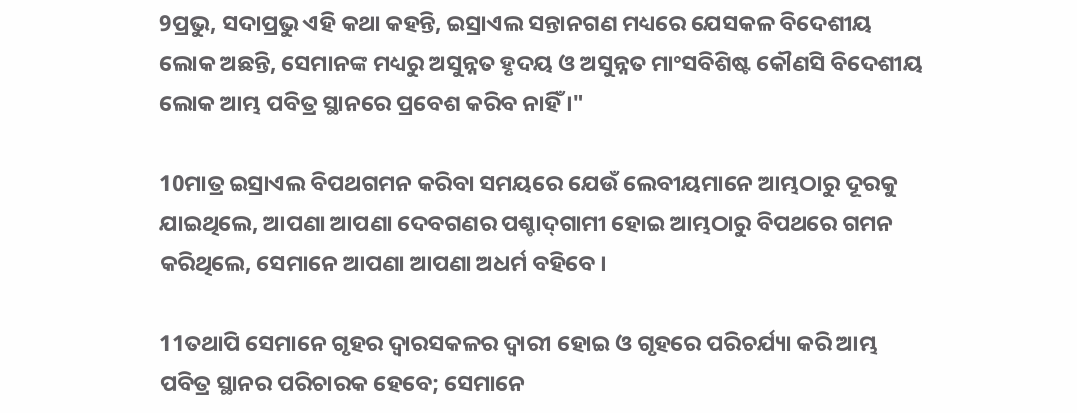9ପ୍ରଭୁ, ସଦାପ୍ରଭୁ ଏହି କଥା କହନ୍ତି, ଇସ୍ରାଏଲ ସନ୍ତାନଗଣ ମଧ୍ୟରେ ଯେସକଳ ବିଦେଶୀୟ ଲୋକ ଅଛନ୍ତି, ସେମାନଙ୍କ ମଧ୍ୟରୁ ଅସୁନ୍ନତ ହୃଦୟ ଓ ଅସୁନ୍ନତ ମାଂସବିଶିଷ୍ଟ କୌଣସି ବିଦେଶୀୟ ଲୋକ ଆମ୍ଭ ପବିତ୍ର ସ୍ଥାନରେ ପ୍ରବେଶ କରିବ ନାହିଁ ।"

10ମାତ୍ର ଇସ୍ରାଏଲ ବିପଥଗମନ କରିବା ସମୟରେ ଯେଉଁ ଲେବୀୟମାନେ ଆମ୍ଭଠାରୁ ଦୂରକୁ ଯାଇଥିଲେ, ଆପଣା ଆପଣା ଦେବଗଣର ପଶ୍ଚାଦ୍‍ଗାମୀ ହୋଇ ଆମ୍ଭଠାରୁ ବିପଥରେ ଗମନ କରିଥିଲେ, ସେମାନେ ଆପଣା ଆପଣା ଅଧର୍ମ ବହିବେ ।

11ତଥାପି ସେମାନେ ଗୃହର ଦ୍ୱାରସକଳର ଦ୍ୱାରୀ ହୋଇ ଓ ଗୃହରେ ପରିଚର୍ଯ୍ୟା କରି ଆମ୍ଭ ପବିତ୍ର ସ୍ଥାନର ପରିଚାରକ ହେବେ; ସେମାନେ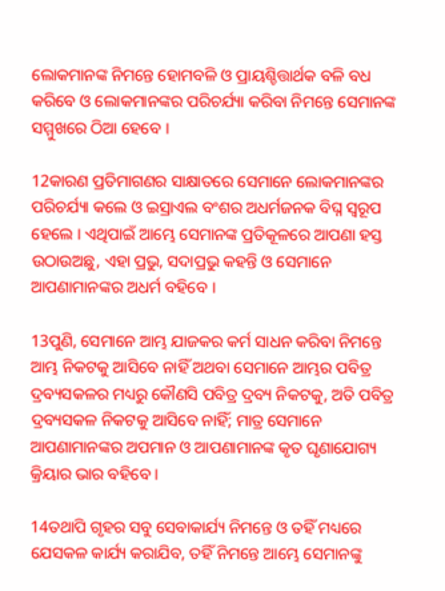ଲୋକମାନଙ୍କ ନିମନ୍ତେ ହୋମବଳି ଓ ପ୍ରାୟଶ୍ଚିତ୍ତାର୍ଥକ ବଳି ବଧ କରିବେ ଓ ଲୋକମାନଙ୍କର ପରିଚର୍ଯ୍ୟା କରିବା ନିମନ୍ତେ ସେମାନଙ୍କ ସମ୍ମୁଖରେ ଠିଆ ହେବେ ।

12କାରଣ ପ୍ରତିମାଗଣର ସାକ୍ଷାତରେ ସେମାନେ ଲୋକମାନଙ୍କର ପରିଚର୍ଯ୍ୟା କଲେ ଓ ଇସ୍ରାଏଲ ବଂଶର ଅଧର୍ମଜନକ ବିଘ୍ନ ସ୍ୱରୂପ ହେଲେ । ଏଥିପାଇଁ ଆମ୍ଭେ ସେମାନଙ୍କ ପ୍ରତିକୂଳରେ ଆପଣା ହସ୍ତ ଉଠାଉଅଛୁ, ଏହା ପ୍ରଭୁ, ସଦାପ୍ରଭୁ କହନ୍ତି ଓ ସେମାନେ ଆପଣାମାନଙ୍କର ଅଧର୍ମ ବହିବେ ।

13ପୁଣି, ସେମାନେ ଆମ୍ଭ ଯାଜକର କର୍ମ ସାଧନ କରିବା ନିମନ୍ତେ ଆମ୍ଭ ନିକଟକୁ ଆସିବେ ନାହିଁ ଅଥବା ସେମାନେ ଆମ୍ଭର ପବିତ୍ର ଦ୍ରବ୍ୟସକଳର ମଧ୍ୟରୁ କୌଣସି ପବିତ୍ର ଦ୍ରବ୍ୟ ନିକଟକୁ, ଅତି ପବିତ୍ର ଦ୍ରବ୍ୟସକଳ ନିକଟକୁ ଆସିବେ ନାହିଁ; ମାତ୍ର ସେମାନେ ଆପଣାମାନଙ୍କର ଅପମାନ ଓ ଆପଣାମାନଙ୍କ କୃତ ଘୃଣାଯୋଗ୍ୟ କ୍ରିୟାର ଭାର ବହିବେ ।

14ତଥାପି ଗୃହର ସବୁ ସେବାକାର୍ଯ୍ୟ ନିମନ୍ତେ ଓ ତହିଁ ମଧ୍ୟରେ ଯେସକଳ କାର୍ଯ୍ୟ କରାଯିବ, ତହିଁ ନିମନ୍ତେ ଆମ୍ଭେ ସେମାନଙ୍କୁ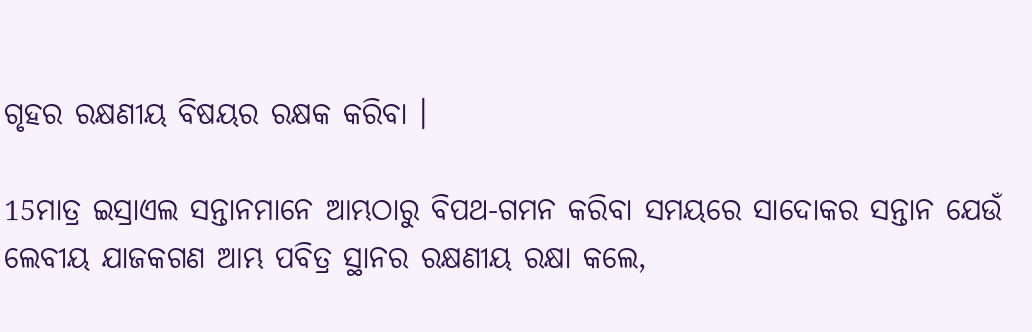ଗୃହର ରକ୍ଷଣୀୟ ବିଷୟର ରକ୍ଷକ କରିବା ।

15ମାତ୍ର ଇସ୍ରାଏଲ ସନ୍ତାନମାନେ ଆମ୍ଭଠାରୁ ବିପଥ-ଗମନ କରିବା ସମୟରେ ସାଦୋକର ସନ୍ତାନ ଯେଉଁ ଲେବୀୟ ଯାଜକଗଣ ଆମ୍ଭ ପବିତ୍ର ସ୍ଥାନର ରକ୍ଷଣୀୟ ରକ୍ଷା କଲେ,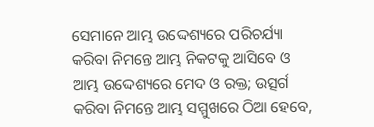ସେମାନେ ଆମ୍ଭ ଉଦ୍ଦେଶ୍ୟରେ ପରିଚର୍ଯ୍ୟା କରିବା ନିମନ୍ତେ ଆମ୍ଭ ନିକଟକୁ ଆସିବେ ଓ ଆମ୍ଭ ଉଦ୍ଦେଶ୍ୟରେ ମେଦ ଓ ରକ୍ତ; ଉତ୍ସର୍ଗ କରିବା ନିମନ୍ତେ ଆମ୍ଭ ସମ୍ମୁଖରେ ଠିଆ ହେବେ,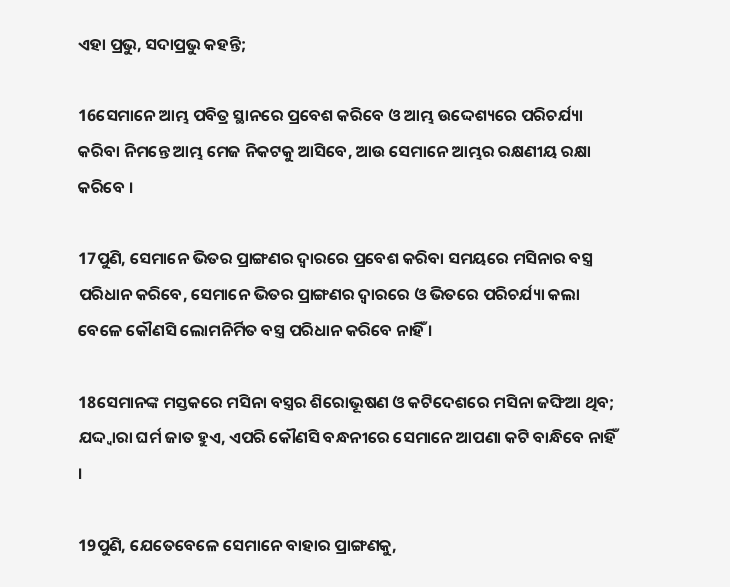ଏହା ପ୍ରଭୁ, ସଦାପ୍ରଭୁ କହନ୍ତି;

16ସେମାନେ ଆମ୍ଭ ପବିତ୍ର ସ୍ଥାନରେ ପ୍ରବେଶ କରିବେ ଓ ଆମ୍ଭ ଉଦ୍ଦେଶ୍ୟରେ ପରିଚର୍ଯ୍ୟା କରିବା ନିମନ୍ତେ ଆମ୍ଭ ମେଜ ନିକଟକୁ ଆସିବେ, ଆଉ ସେମାନେ ଆମ୍ଭର ରକ୍ଷଣୀୟ ରକ୍ଷା କରିବେ ।

17ପୁଣି, ସେମାନେ ଭିତର ପ୍ରାଙ୍ଗଣର ଦ୍ୱାରରେ ପ୍ରବେଶ କରିବା ସମୟରେ ମସିନାର ବସ୍ତ୍ର ପରିଧାନ କରିବେ, ସେମାନେ ଭିତର ପ୍ରାଙ୍ଗଣର ଦ୍ୱାରରେ ଓ ଭିତରେ ପରିଚର୍ଯ୍ୟା କଲା ବେଳେ କୌଣସି ଲୋମନିର୍ମିତ ବସ୍ତ୍ର ପରିଧାନ କରିବେ ନାହିଁ ।

18ସେମାନଙ୍କ ମସ୍ତକରେ ମସିନା ବସ୍ତ୍ରର ଶିରୋଭୂଷଣ ଓ କଟିଦେଶରେ ମସିନା ଜଙ୍ଘିଆ ଥିବ; ଯଦ୍ଦ୍ୱାରା ଘର୍ମ ଜାତ ହୁଏ, ଏପରି କୌଣସି ବନ୍ଧନୀରେ ସେମାନେ ଆପଣା କଟି ବାନ୍ଧିବେ ନାହିଁ ।

19ପୁଣି, ଯେତେବେଳେ ସେମାନେ ବାହାର ପ୍ରାଙ୍ଗଣକୁ,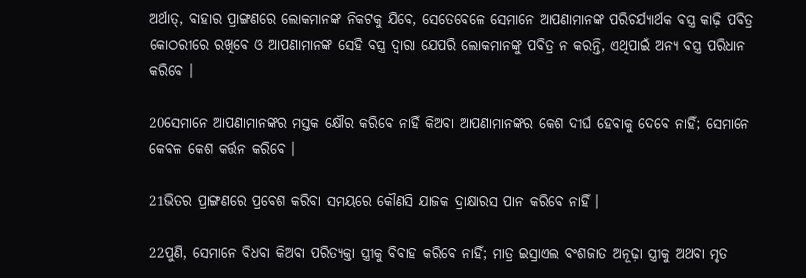ଅର୍ଥାତ୍‍, ବାହାର ପ୍ରାଙ୍ଗଣରେ ଲୋକମାନଙ୍କ ନିକଟକୁ ଯିବେ, ସେତେବେଳେ ସେମାନେ ଆପଣାମାନଙ୍କ ପରିଚର୍ଯ୍ୟାର୍ଥକ ବସ୍ତ୍ର କାଢ଼ି ପବିତ୍ର କୋଠରୀରେ ରଖିବେ ଓ ଆପଣାମାନଙ୍କ ସେହି ବସ୍ତ୍ର ଦ୍ୱାରା ଯେପରି ଲୋକମାନଙ୍କୁ ପବିତ୍ର ନ କରନ୍ତି, ଏଥିପାଇଁ ଅନ୍ୟ ବସ୍ତ୍ର ପରିଧାନ କରିବେ ।

20ସେମାନେ ଆପଣାମାନଙ୍କର ମସ୍ତକ କ୍ଷୌର କରିବେ ନାହିଁ କିଅବା ଆପଣାମାନଙ୍କର କେଶ ଦୀର୍ଘ ହେବାକୁ ଦେବେ ନାହିଁ; ସେମାନେ କେବଳ କେଶ କର୍ତ୍ତନ କରିବେ ।

21ଭିତର ପ୍ରାଙ୍ଗଣରେ ପ୍ରବେଶ କରିବା ସମୟରେ କୌଣସି ଯାଜକ ଦ୍ରାକ୍ଷାରସ ପାନ କରିବେ ନାହିଁ ।

22ପୁଣି, ସେମାନେ ବିଧବା କିଅବା ପରିତ୍ୟକ୍ତା ସ୍ତ୍ରୀକୁ ବିବାହ କରିବେ ନାହିଁ; ମାତ୍ର ଇସ୍ରାଏଲ ବଂଶଜାତ ଅନୂଢ଼ା ସ୍ତ୍ରୀକୁ ଅଥବା ମୃତ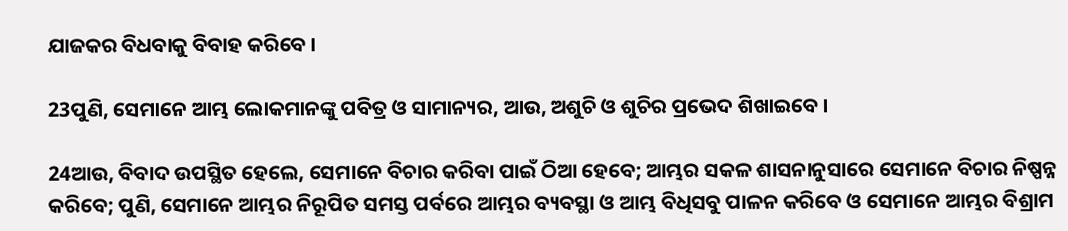ଯାଜକର ବିଧବାକୁ ବିବାହ କରିବେ ।

23ପୁଣି, ସେମାନେ ଆମ୍ଭ ଲୋକମାନଙ୍କୁ ପବିତ୍ର ଓ ସାମାନ୍ୟର, ଆଉ, ଅଶୁଚି ଓ ଶୁଚିର ପ୍ରଭେଦ ଶିଖାଇବେ ।

24ଆଉ, ବିବାଦ ଉପସ୍ଥିତ ହେଲେ, ସେମାନେ ବିଚାର କରିବା ପାଇଁ ଠିଆ ହେବେ; ଆମ୍ଭର ସକଳ ଶାସନାନୁସାରେ ସେମାନେ ବିଚାର ନିଷ୍ପନ୍ନ କରିବେ; ପୁଣି, ସେମାନେ ଆମ୍ଭର ନିରୂପିତ ସମସ୍ତ ପର୍ବରେ ଆମ୍ଭର ବ୍ୟବସ୍ଥା ଓ ଆମ୍ଭ ବିଧିସବୁ ପାଳନ କରିବେ ଓ ସେମାନେ ଆମ୍ଭର ବିଶ୍ରାମ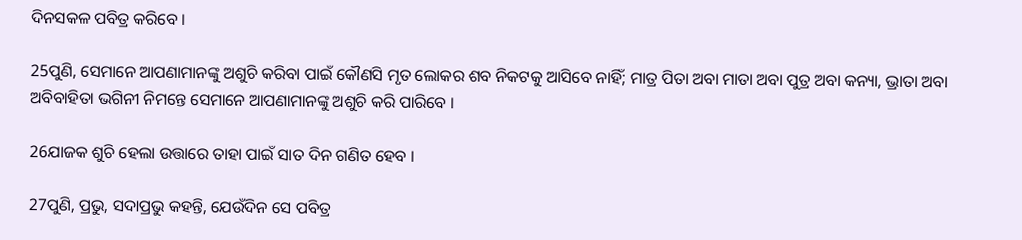ଦିନସକଳ ପବିତ୍ର କରିବେ ।

25ପୁଣି, ସେମାନେ ଆପଣାମାନଙ୍କୁ ଅଶୁଚି କରିବା ପାଇଁ କୌଣସି ମୃତ ଲୋକର ଶବ ନିକଟକୁ ଆସିବେ ନାହିଁ; ମାତ୍ର ପିତା ଅବା ମାତା ଅବା ପୁତ୍ର ଅବା କନ୍ୟା, ଭ୍ରାତା ଅବା ଅବିବାହିତା ଭଗିନୀ ନିମନ୍ତେ ସେମାନେ ଆପଣାମାନଙ୍କୁ ଅଶୁଚି କରି ପାରିବେ ।

26ଯାଜକ ଶୁଚି ହେଲା ଉତ୍ତାରେ ତାହା ପାଇଁ ସାତ ଦିନ ଗଣିତ ହେବ ।

27ପୁଣି, ପ୍ରଭୁ, ସଦାପ୍ରଭୁ କହନ୍ତି, ଯେଉଁଦିନ ସେ ପବିତ୍ର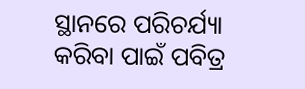ସ୍ଥାନରେ ପରିଚର୍ଯ୍ୟା କରିବା ପାଇଁ ପବିତ୍ର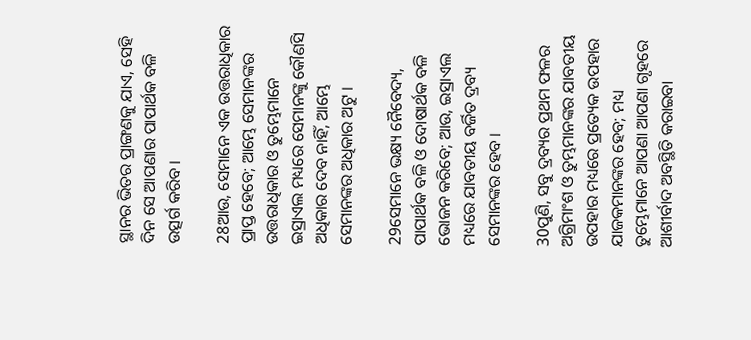ସ୍ଥାନର ଭିତର ପ୍ରାଙ୍ଗଣକୁ ଯାଏ, ସେହି ଦିନ ସେ ଆପଣାର ପାପାର୍ଥକ ବଳି ଉତ୍ସର୍ଗ କରିବ ।

28ଆଉ, ସେମାନେ ଏକ ଉତ୍ତରାଧିକାର ପ୍ରାପ୍ତ ହେବେ; ଆମ୍ଭେ ସେମାନଙ୍କର ଉତ୍ତରାଧିକାର ଓ ତୁମ୍ଭେମାନେ ଇସ୍ରାଏଲ ମଧ୍ୟରେ ସେମାନଙ୍କୁ କୌଣସି ଅଧିକାର ଦେବ ନାହିଁ, ଆମ୍ଭେ ସେମାନଙ୍କର ଅଧିକାର ଅଟୁ ।

29ସେମାନେ ଭକ୍ଷ୍ୟ ନୈବେଦ୍ୟ, ପାପାର୍ଥକ ବଳି ଓ ଦୋଷାର୍ଥକ ବଳି ଭୋଜନ କରିବେ; ଆଉ, ଇସ୍ରାଏଲ ମଧ୍ୟରେ ଯାବତୀୟ ବର୍ଜିତ ଦ୍ରବ୍ୟ ସେମାନଙ୍କର ହେବ ।

30ପୁଣି, ସବୁ ଦ୍ରବ୍ୟର ପ୍ରଥମ ଫଳର ଅଗ୍ରିମାଂଶ ଓ ତୁମ୍ଭମାନଙ୍କର ଯାବତୀୟ ଉପହାର ମଧ୍ୟରେ ପ୍ରତ୍ୟେକ ଉପହାର ଯାଜକମାନଙ୍କର ହେବ; ମଧ୍ୟ ତୁମ୍ଭେମାନେ ଆପଣା ଆପଣା ଗୃହରେ ଆଶୀର୍ବାଦ ଅବସ୍ଥିତି କରାଇବା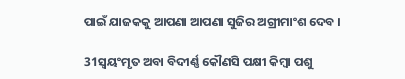ପାଇଁ ଯାଜକକୁ ଆପଣା ଆପଣା ସୁଜିର ଅଗ୍ରୀମାଂଶ ଦେବ ।

31ସ୍ୱୟଂମୃତ ଅବା ବିଦୀର୍ଣ୍ଣ କୌଣସି ପକ୍ଷୀ କିମ୍ବା ପଶୁ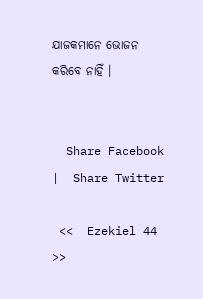ଯାଜକମାନେ ଭୋଜନ କରିବେ ନାହିଁ ।


  Share Facebook  |  Share Twitter

 <<  Ezekiel 44 >>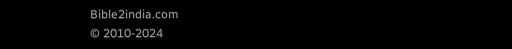Bible2india.com
© 2010-2024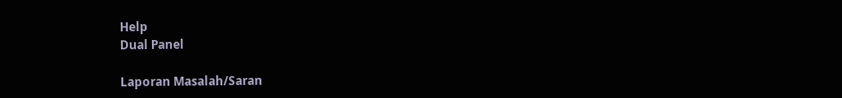Help
Dual Panel

Laporan Masalah/Saran